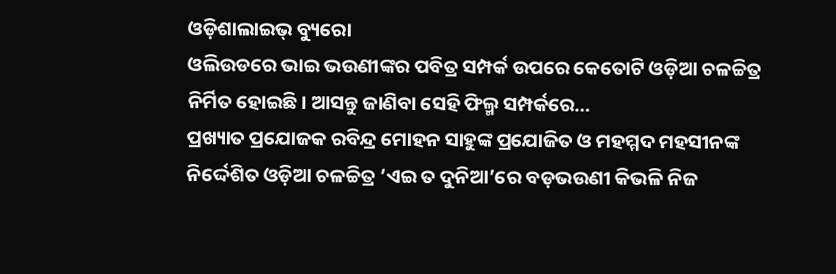ଓଡ଼ିଶାଲାଇଭ୍ ବ୍ୟୁରୋ
ଓଲିଉଡରେ ଭାଇ ଭଉଣୀଙ୍କର ପବିତ୍ର ସମ୍ପର୍କ ଉପରେ କେତୋଟି ଓଡ଼ିଆ ଚଳଚ୍ଚିତ୍ର ନିର୍ମିତ ହୋଇଛି। ଆସନ୍ତୁ ଜାଣିବା ସେହି ଫିଲ୍ମ ସମ୍ପର୍କରେ…
ପ୍ରଖ୍ୟାତ ପ୍ରଯୋଜକ ରବିନ୍ଦ୍ର ମୋହନ ସାହୁଙ୍କ ପ୍ରଯୋଜିତ ଓ ମହମ୍ମଦ ମହସୀନଙ୍କ ନିର୍ଦ୍ଦେଶିତ ଓଡ଼ିଆ ଚଳଚ୍ଚିତ୍ର ‘ଏଇ ତ ଦୁନିଆ’ରେ ବଡ଼ଭଉଣୀ କିଭଳି ନିଜ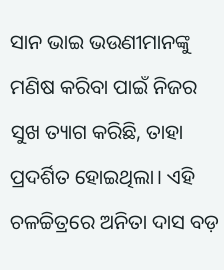ସାନ ଭାଇ ଭଉଣୀମାନଙ୍କୁ ମଣିଷ କରିବା ପାଇଁ ନିଜର ସୁଖ ତ୍ୟାଗ କରିଛି, ତାହା ପ୍ରଦର୍ଶିତ ହୋଇଥିଲା। ଏହି ଚଳଚ୍ଚିତ୍ରରେ ଅନିତା ଦାସ ବଡ଼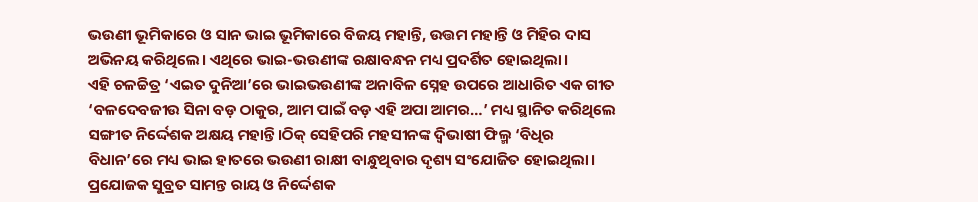ଭଉଣୀ ଭୂମିକାରେ ଓ ସାନ ଭାଇ ଭୂମିକାରେ ବିଜୟ ମହାନ୍ତି, ଉତ୍ତମ ମହାନ୍ତି ଓ ମିହିର ଦାସ ଅଭିନୟ କରିଥିଲେ। ଏଥିରେ ଭାଇ-ଭଉଣୀଙ୍କ ରକ୍ଷାବନ୍ଧନ ମଧ୍ୟ ପ୍ରଦର୍ଶିତ ହୋଇଥିଲା।
ଏହି ଚଳଚ୍ଚିତ୍ର ‘ଏଇତ ଦୁନିଆ’ରେ ଭାଇଭଉଣୀଙ୍କ ଅନାବିଳ ସ୍ନେହ ଉପରେ ଆଧାରିତ ଏକ ଗୀତ ‘ବଳଦେବଜୀଉ ସିନା ବଡ଼ ଠାକୁର, ଆମ ପାଇଁ ବଡ଼ ଏହି ଅପା ଆମର…’ ମଧ୍ୟ ସ୍ଥାନିତ କରିଥିଲେ ସଙ୍ଗୀତ ନିର୍ଦ୍ଦେଶକ ଅକ୍ଷୟ ମହାନ୍ତି।ଠିକ୍ ସେହିପରି ମହସୀନଙ୍କ ଦ୍ୱିଭାଷୀ ଫିଲ୍ମ ‘ବିଧିର ବିଧାନ’ରେ ମଧ୍ୟ ଭାଇ ହାତରେ ଭଉଣୀ ରାକ୍ଷୀ ବାନ୍ଧୁଥିବାର ଦୃଶ୍ୟ ସଂଯୋଜିତ ହୋଇଥିଲା। ପ୍ରଯୋଜକ ସୁବ୍ରତ ସାମନ୍ତ ରାୟ ଓ ନିର୍ଦ୍ଦେଶକ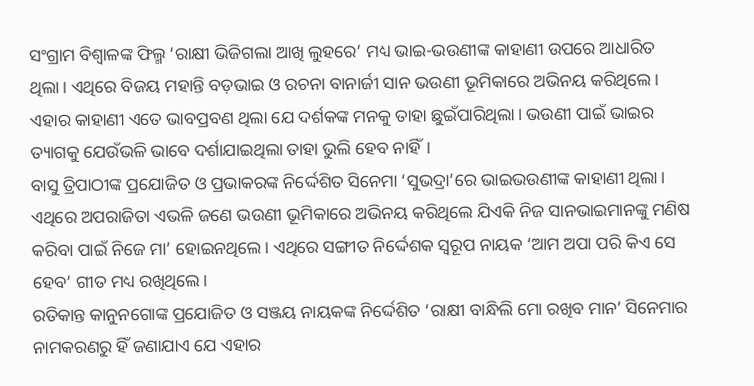ସଂଗ୍ରାମ ବିଶ୍ୱାଳଙ୍କ ଫିଲ୍ମ ‘ରାକ୍ଷୀ ଭିଜିଗଲା ଆଖି ଲୁହରେ’ ମଧ୍ୟ ଭାଇ-ଭଉଣୀଙ୍କ କାହାଣୀ ଉପରେ ଆଧାରିତ ଥିଲା। ଏଥିରେ ବିଜୟ ମହାନ୍ତି ବଡ଼ଭାଇ ଓ ରଚନା ବାନାର୍ଜୀ ସାନ ଭଉଣୀ ଭୂମିକାରେ ଅଭିନୟ କରିଥିଲେ। ଏହାର କାହାଣୀ ଏତେ ଭାବପ୍ରବଣ ଥିଲା ଯେ ଦର୍ଶକଙ୍କ ମନକୁ ତାହା ଛୁଇଁପାରିଥିଲା। ଭଉଣୀ ପାଇଁ ଭାଇର ତ୍ୟାଗକୁ ଯେଉଁଭଳି ଭାବେ ଦର୍ଶାଯାଇଥିଲା ତାହା ଭୁଲି ହେବ ନାହିଁ।
ବାସୁ ତ୍ରିପାଠୀଙ୍କ ପ୍ରଯୋଜିତ ଓ ପ୍ରଭାକରଙ୍କ ନିର୍ଦ୍ଦେଶିତ ସିନେମା ‘ସୁଭଦ୍ରା’ରେ ଭାଇଭଉଣୀଙ୍କ କାହାଣୀ ଥିଲା। ଏଥିରେ ଅପରାଜିତା ଏଭଳି ଜଣେ ଭଉଣୀ ଭୂମିକାରେ ଅଭିନୟ କରିଥିଲେ ଯିଏକି ନିଜ ସାନଭାଇମାନଙ୍କୁ ମଣିଷ କରିବା ପାଇଁ ନିଜେ ମା’ ହୋଇନଥିଲେ। ଏଥିରେ ସଙ୍ଗୀତ ନିର୍ଦ୍ଦେଶକ ସ୍ୱରୂପ ନାୟକ ‘ଆମ ଅପା ପରି କିଏ ସେ ହେବ’ ଗୀତ ମଧ୍ୟ ରଖିଥିଲେ।
ରତିକାନ୍ତ କାନୁନଗୋଙ୍କ ପ୍ରଯୋଜିତ ଓ ସଞ୍ଜୟ ନାୟକଙ୍କ ନିର୍ଦ୍ଦେଶିତ ‘ରାକ୍ଷୀ ବାନ୍ଧିଲି ମୋ ରଖିବ ମାନ’ ସିନେମାର ନାମକରଣରୁ ହିଁ ଜଣାଯାଏ ଯେ ଏହାର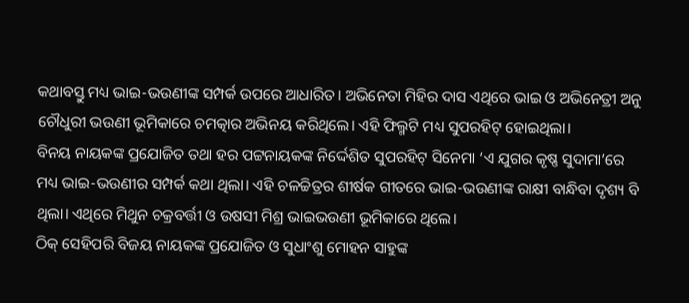କଥାବସ୍ତୁ ମଧ୍ୟ ଭାଇ-ଭଉଣୀଙ୍କ ସମ୍ପର୍କ ଉପରେ ଆଧାରିତ। ଅଭିନେତା ମିହିର ଦାସ ଏଥିରେ ଭାଇ ଓ ଅଭିନେତ୍ରୀ ଅନୁ ଚୌଧୁରୀ ଭଉଣୀ ଭୂମିକାରେ ଚମତ୍କାର ଅଭିନୟ କରିଥିଲେ। ଏହି ଫିଲ୍ମଟି ମଧ୍ୟ ସୁପରହିଟ୍ ହୋଇଥିଲା।
ବିନୟ ନାୟକଙ୍କ ପ୍ରଯୋଜିତ ତଥା ହର ପଟ୍ଟନାୟକଙ୍କ ନିର୍ଦ୍ଦେଶିତ ସୁପରହିଟ୍ ସିନେମା ‘ଏ ଯୁଗର କୃଷ୍ଣ ସୁଦାମା’ରେ ମଧ୍ୟ ଭାଇ-ଭଉଣୀର ସମ୍ପର୍କ କଥା ଥିଲା। ଏହି ଚଳଚ୍ଚିତ୍ରର ଶୀର୍ଷକ ଗୀତରେ ଭାଇ-ଭଉଣୀଙ୍କ ରାକ୍ଷୀ ବାନ୍ଧିବା ଦୃଶ୍ୟ ବି ଥିଲା। ଏଥିରେ ମିଥୁନ ଚକ୍ରବର୍ତ୍ତୀ ଓ ଉଷସୀ ମିଶ୍ର ଭାଇଭଉଣୀ ଭୂମିକାରେ ଥିଲେ।
ଠିକ୍ ସେହିପରି ବିଜୟ ନାୟକଙ୍କ ପ୍ରଯୋଜିତ ଓ ସୁଧାଂଶୁ ମୋହନ ସାହୁଙ୍କ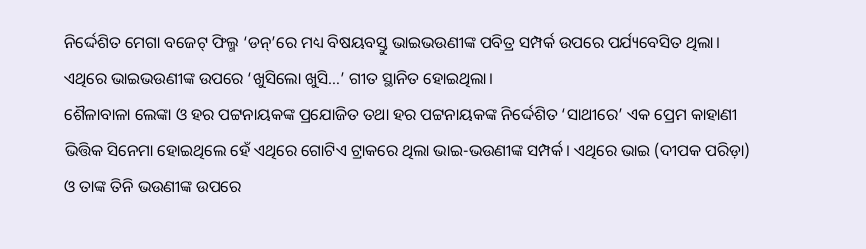ନିର୍ଦ୍ଦେଶିତ ମେଗା ବଜେଟ୍ ଫିଲ୍ମ ‘ଡନ୍’ରେ ମଧ୍ୟ ବିଷୟବସ୍ତୁ ଭାଇଭଉଣୀଙ୍କ ପବିତ୍ର ସମ୍ପର୍କ ଉପରେ ପର୍ଯ୍ୟବେସିତ ଥିଲା। ଏଥିରେ ଭାଇଭଉଣୀଙ୍କ ଉପରେ ‘ଖୁସିଲୋ ଖୁସି…’ ଗୀତ ସ୍ଥାନିତ ହୋଇଥିଲା।
ଶୈଳାବାଳା ଲେଙ୍କା ଓ ହର ପଟ୍ଟନାୟକଙ୍କ ପ୍ରଯୋଜିତ ତଥା ହର ପଟ୍ଟନାୟକଙ୍କ ନିର୍ଦ୍ଦେଶିତ ‘ସାଥୀରେ’ ଏକ ପ୍ରେମ କାହାଣୀ ଭିତ୍ତିକ ସିନେମା ହୋଇଥିଲେ ହେଁ ଏଥିରେ ଗୋଟିଏ ଟ୍ରାକରେ ଥିଲା ଭାଇ-ଭଉଣୀଙ୍କ ସମ୍ପର୍କ। ଏଥିରେ ଭାଇ (ଦୀପକ ପରିଡ଼ା) ଓ ତାଙ୍କ ତିନି ଭଉଣୀଙ୍କ ଉପରେ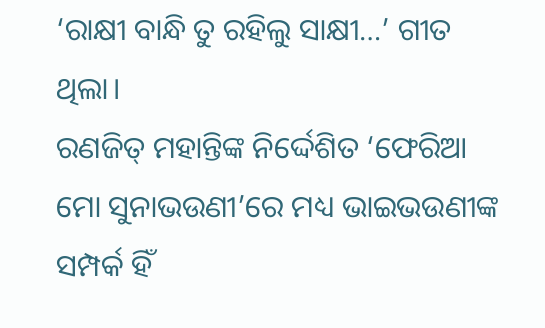‘ରାକ୍ଷୀ ବାନ୍ଧି ତୁ ରହିଲୁ ସାକ୍ଷୀ…’ ଗୀତ ଥିଲା।
ରଣଜିତ୍ ମହାନ୍ତିଙ୍କ ନିର୍ଦ୍ଦେଶିତ ‘ଫେରିଆ ମୋ ସୁନାଭଉଣୀ’ରେ ମଧ୍ୟ ଭାଇଭଉଣୀଙ୍କ ସମ୍ପର୍କ ହିଁ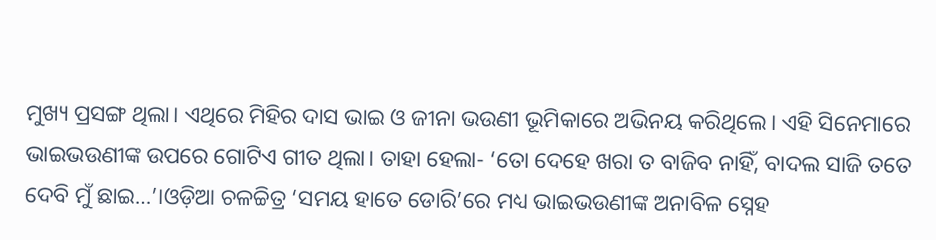ମୁଖ୍ୟ ପ୍ରସଙ୍ଗ ଥିଲା। ଏଥିରେ ମିହିର ଦାସ ଭାଇ ଓ ଜୀନା ଭଉଣୀ ଭୂମିକାରେ ଅଭିନୟ କରିଥିଲେ। ଏହି ସିନେମାରେ ଭାଇଭଉଣୀଙ୍କ ଉପରେ ଗୋଟିଏ ଗୀତ ଥିଲା। ତାହା ହେଲା- ‘ତୋ ଦେହେ ଖରା ତ ବାଜିବ ନାହିଁ, ବାଦଲ ସାଜି ତତେ ଦେବି ମୁଁ ଛାଇ…’।ଓଡ଼ିଆ ଚଳଚ୍ଚିତ୍ର ‘ସମୟ ହାତେ ଡୋରି’ରେ ମଧ୍ୟ ଭାଇଭଉଣୀଙ୍କ ଅନାବିଳ ସ୍ନେହ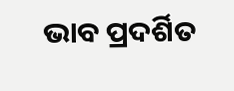ଭାବ ପ୍ରଦର୍ଶିତ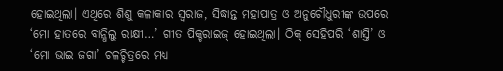ହୋଇଥିଲା। ଏଥିରେ ଶିଶୁ କଳାକାର ସ୍ୱରାଜ, ସିଦ୍ଧାନ୍ତ ମହାପାତ୍ର ଓ ଅନୁଚୌଧୁରୀଙ୍କ ଉପରେ ‘ମୋ ହାତରେ ବାନ୍ଧିଲୁ ରାକ୍ଷୀ…’ ଗୀତ ପିକ୍ଚରାଇଜ୍ ହୋଇଥିଲା। ଠିକ୍ ସେହିପରି ‘ଶାସ୍ତି’ ଓ ‘ମୋ ଭାଇ ଜଗା’ ଚଳଚ୍ଚିତ୍ରରେ ମଧ୍ୟ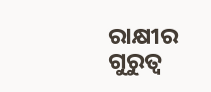ରାକ୍ଷୀର ଗୁରୁତ୍ୱ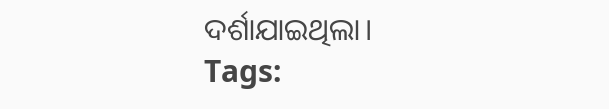ଦର୍ଶାଯାଇଥିଲା।
Tags: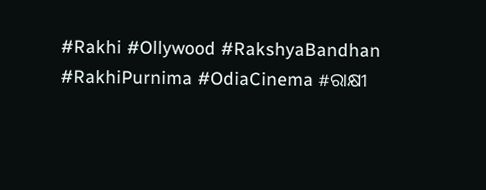#Rakhi #Ollywood #RakshyaBandhan #RakhiPurnima #OdiaCinema #ରାକ୍ଷୀ